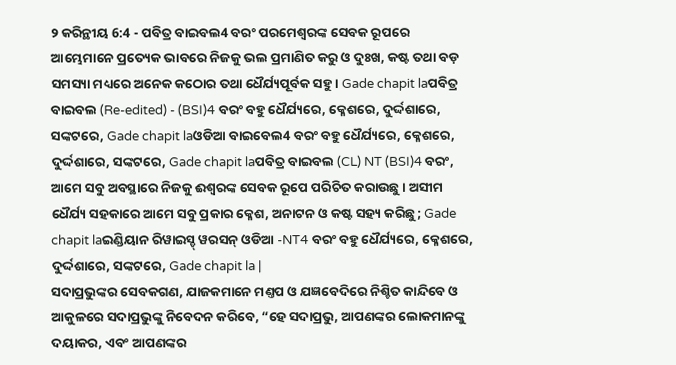୨ କରିନ୍ଥୀୟ 6:4 - ପବିତ୍ର ବାଇବଲ4 ବରଂ ପରମେଶ୍ୱରଙ୍କ ସେବକ ରୂପରେ ଆମ୍ଭେମାନେ ପ୍ରତ୍ୟେକ ଭାବରେ ନିଜକୁ ଭଲ ପ୍ରମାଣିତ କରୁ ଓ ଦୁଃଖ, କଷ୍ଟ ତଥା ବଡ଼ ସମସ୍ୟା ମଧ୍ୟରେ ଅନେକ କଠୋର ତଥା ଧୈର୍ଯ୍ୟପୂର୍ବକ ସହୁ। Gade chapit laପବିତ୍ର ବାଇବଲ (Re-edited) - (BSI)4 ବରଂ ବହୁ ଧୈର୍ଯ୍ୟରେ, କ୍ଳେଶରେ, ଦୁର୍ଦ୍ଦଶାରେ, ସଙ୍କଟରେ, Gade chapit laଓଡିଆ ବାଇବେଲ4 ବରଂ ବହୁ ଧୈର୍ଯ୍ୟରେ, କ୍ଳେଶରେ, ଦୁର୍ଦ୍ଦଶାରେ, ସଙ୍କଟରେ, Gade chapit laପବିତ୍ର ବାଇବଲ (CL) NT (BSI)4 ବରଂ, ଆମେ ସବୁ ଅବସ୍ଥାରେ ନିଜକୁ ଈଶ୍ୱରଙ୍କ ସେବକ ରୂପେ ପରିଚିତ କରାଉଛୁ। ଅସୀମ ଧୈର୍ଯ୍ୟ ସହକାରେ ଆମେ ସବୁ ପ୍ରକାର କ୍ଳେଶ, ଅନାଟନ ଓ କଷ୍ଟ ସହ୍ୟ କରିଛୁ; Gade chapit laଇଣ୍ଡିୟାନ ରିୱାଇସ୍ଡ୍ ୱରସନ୍ ଓଡିଆ -NT4 ବରଂ ବହୁ ଧୈର୍ଯ୍ୟରେ, କ୍ଳେଶରେ, ଦୁର୍ଦ୍ଦଶାରେ, ସଙ୍କଟରେ, Gade chapit la |
ସଦାପ୍ରଭୁଙ୍କର ସେବକଗଣ, ଯାଜକମାନେ ମଣ୍ତପ ଓ ଯଜ୍ଞବେଦିରେ ନିଶ୍ଚିତ କାନ୍ଦିବେ ଓ ଆକୁଳରେ ସଦାପ୍ରଭୁଙ୍କୁ ନିବେଦନ କରିବେ, “ହେ ସଦାପ୍ରଭୁ, ଆପଣଙ୍କର ଲୋକମାନଙ୍କୁ ଦୟାକର, ଏବଂ ଆପଣଙ୍କର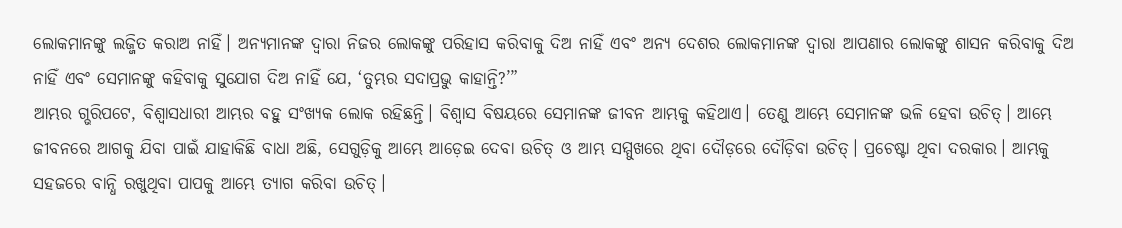ଲୋକମାନଙ୍କୁ ଲଜ୍ଜିତ କରାଅ ନାହିଁ। ଅନ୍ୟମାନଙ୍କ ଦ୍ୱାରା ନିଜର ଲୋକଙ୍କୁ ପରିହାସ କରିବାକୁ ଦିଅ ନାହିଁ ଏବଂ ଅନ୍ୟ ଦେଶର ଲୋକମାନଙ୍କ ଦ୍ୱାରା ଆପଣାର ଲୋକଙ୍କୁ ଶାସନ କରିବାକୁ ଦିଅ ନାହିଁ ଏବଂ ସେମାନଙ୍କୁ କହିବାକୁ ସୁଯୋଗ ଦିଅ ନାହିଁ ଯେ, ‘ତୁମ୍ଭର ସଦାପ୍ରଭୁ କାହାନ୍ତି?’”
ଆମ୍ଭର ଗ୍ଭରିପଟେ, ବିଶ୍ୱାସଧାରୀ ଆମ୍ଭର ବହୁ ସଂଖ୍ୟକ ଲୋକ ରହିଛନ୍ତି। ବିଶ୍ୱାସ ବିଷୟରେ ସେମାନଙ୍କ ଜୀବନ ଆମ୍ଭକୁ କହିଥାଏ। ତେଣୁ ଆମ୍ଭେ ସେମାନଙ୍କ ଭଳି ହେବା ଉଚିତ୍। ଆମ୍ଭେ ଜୀବନରେ ଆଗକୁ ଯିବା ପାଇଁ ଯାହାକିଛି ବାଧା ଅଛି, ସେଗୁଡ଼ିକୁ ଆମ୍ଭେ ଆଡ଼େଇ ଦେବା ଉଚିତ୍ ଓ ଆମ୍ଭ ସମ୍ମୁଖରେ ଥିବା ଦୌଡ଼ରେ ଦୌଡ଼ିବା ଉଚିତ୍। ପ୍ରଚେଷ୍ଟା ଥିବା ଦରକାର। ଆମ୍ଭକୁ ସହଜରେ ବାନ୍ଧି ରଖୁଥିବା ପାପକୁ ଆମ୍ଭେ ତ୍ୟାଗ କରିବା ଉଚିତ୍।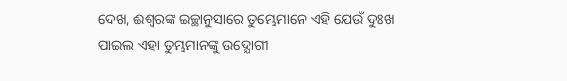ଦେଖ, ଈଶ୍ୱରଙ୍କ ଇଚ୍ଛାନୁସାରେ ତୁମ୍ଭେମାନେ ଏହି ଯେଉଁ ଦୁଃଖ ପାଇଲ ଏହା ତୁମ୍ଭମାନଙ୍କୁ ଉଦ୍ଯୋଗୀ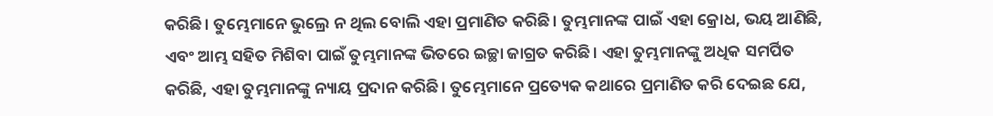କରିଛି। ତୁମ୍ଭେମାନେ ଭୁଲ୍ରେ ନ ଥିଲ ବୋଲି ଏହା ପ୍ରମାଣିତ କରିଛି। ତୁମ୍ଭମାନଙ୍କ ପାଇଁ ଏହା କ୍ରୋଧ, ଭୟ ଆଣିଛି, ଏବଂ ଆମ୍ଭ ସହିତ ମିଶିବା ପାଇଁ ତୁମ୍ଭମାନଙ୍କ ଭିତରେ ଇଚ୍ଛା ଜାଗ୍ରତ କରିଛି। ଏହା ତୁମ୍ଭମାନଙ୍କୁ ଅଧିକ ସମର୍ପିତ କରିଛି, ଏହା ତୁମ୍ଭମାନଙ୍କୁ ନ୍ୟାୟ ପ୍ରଦାନ କରିଛି। ତୁମ୍ଭେମାନେ ପ୍ରତ୍ୟେକ କଥାରେ ପ୍ରମାଣିତ କରି ଦେଇଛ ଯେ,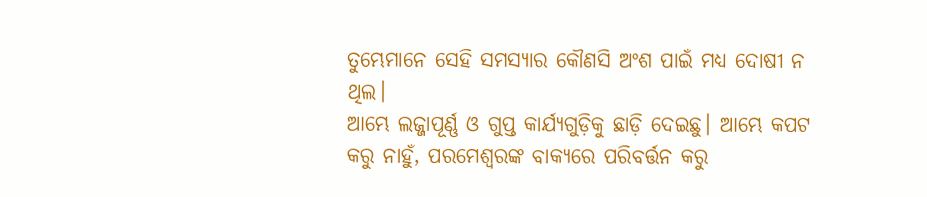ତୁମ୍ଭେମାନେ ସେହି ସମସ୍ୟାର କୌଣସି ଅଂଶ ପାଇଁ ମଧ୍ୟ ଦୋଷୀ ନ ଥିଲ।
ଆମ୍ଭେ ଲଜ୍ଜାପୂର୍ଣ୍ଣ ଓ ଗୁପ୍ତ କାର୍ଯ୍ୟଗୁଡ଼ିକୁ ଛାଡ଼ି ଦେଇଛୁ। ଆମ୍ଭେ କପଟ କରୁ ନାହୁଁ, ପରମେଶ୍ୱରଙ୍କ ବାକ୍ୟରେ ପରିବର୍ତ୍ତନ କରୁ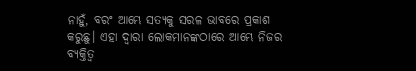ନାହୁଁ, ବରଂ ଆମ୍ଭେ ସତ୍ୟକୁ ସରଳ ଭାବରେ ପ୍ରକାଶ କରୁଛୁ। ଏହା ଦ୍ୱାରା ଲୋକମାନଙ୍କଠାରେ ଆମ୍ଭେ ନିଜର ବ୍ୟକ୍ତିତ୍ୱ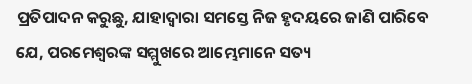ପ୍ରତିପାଦନ କରୁଛୁ, ଯାହାଦ୍ୱାରା ସମସ୍ତେ ନିଜ ହୃଦୟରେ ଜାଣି ପାରିବେ ଯେ, ପରମେଶ୍ୱରଙ୍କ ସମ୍ମୁଖରେ ଆମ୍ଭେମାନେ ସତ୍ୟ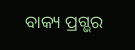ବାକ୍ୟ ପ୍ରଗ୍ଭର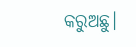କରୁଅଛୁ।